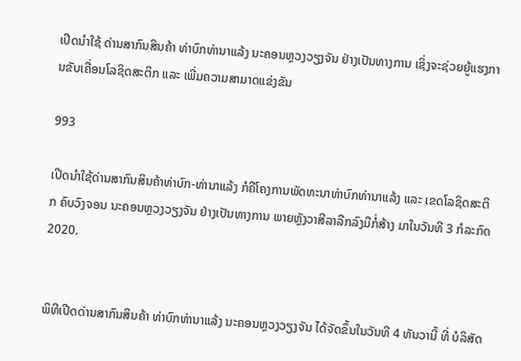ເປີດນຳໃຊ້ ດ່ານສາກົນສິນຄ້າ ທ່າບົກທ່ານາແລ້ງ ນະຄອນຫຼວງວຽງຈັນ ຢ່າງເປັນທາງການ ເຊິ່ງຈະຊ່ວຍຍູ້ແຮງການຂັບເຄື່ອນໂລຊິດສະຕິກ ແລະ ເພີ່ມຄວາມສາມາດແຂ່ງຂັນ

993

ເປີດນໍາໃຊ້ດ່ານສາກົນສິນຄ້າທ່າບົກ-ທ່ານາແລ້ງ ກໍຄືໂຄງການພັດທະນາທ່າບົກທ່ານາແລ້ງ ແລະ ເຂດໂລຊິດສະຕິກ ຄົບວົງຈອນ ນະຄອນຫຼວງວຽງຈັນ ຢ່າງເປັນທາງການ ພາຍຫຼັງວາສີລາລືກລົງມືກໍ່ສ້າງ ມາໃນວັນທີ 3 ກໍລະກົດ 2020.


ພິທີເປີດດ່ານສາກົນສິນຄ້າ ທ່າບົກທ່ານາແລ້ງ ນະຄອນຫຼວງວຽງຈັນ ໄດ້ຈັດຂຶ້ນໃນວັນທີ 4 ທັນວານີ້ ທີ່ ບໍລິສັດ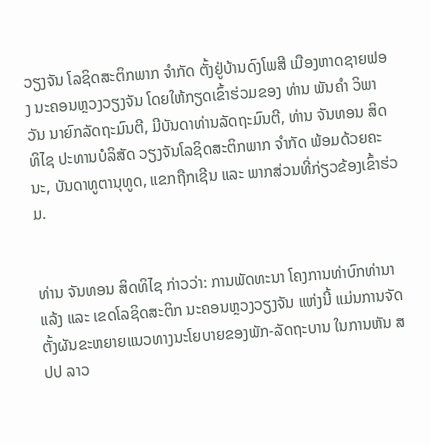ວຽງຈັນ ໂລຊິດສະຕິກພາກ ຈໍາກັດ ຕັ້ງຢູ່ບ້ານດົງໂພສີ ເມືອງຫາດຊາຍຟອງ ນະຄອນຫຼວງວຽງຈັນ ໂດຍໃຫ້ກຽດເຂົ້າຮ່ວມຂອງ ທ່ານ ພັນຄຳ ວິພາວັນ ນາຍົກລັດຖະມົນຕີ, ມີບັນດາທ່ານລັດຖະມົນຕີ, ທ່ານ ຈັນທອນ ສິດທິໄຊ ປະທານບໍລິສັດ ວຽງຈັນໂລຊິດສະຕິກພາກ ຈຳກັດ ພ້ອມດ້ວຍຄະນະ, ບັນດາທູຕານຸທູດ, ແຂກຖືກເຊີນ ແລະ ພາກສ່ວນທີ່ກ່ຽວຂ້ອງເຂົ້າຮ່ວມ.


ທ່ານ ຈັນທອນ ສິດທິໄຊ ກ່າວວ່າ: ການພັດທະນາ ໂຄງການທ່າບົກທ່ານາແລ້ງ ແລະ ເຂດໂລຊິດສະຕິກ ນະຄອນຫຼວງວຽງຈັນ ແຫ່ງນີ້ ແມ່ນການຈັດຕັ້ງຜັນຂະຫຍາຍແນວທາງນະໂຍບາຍຂອງພັກ-ລັດຖະບານ ໃນການຫັນ ສປປ ລາວ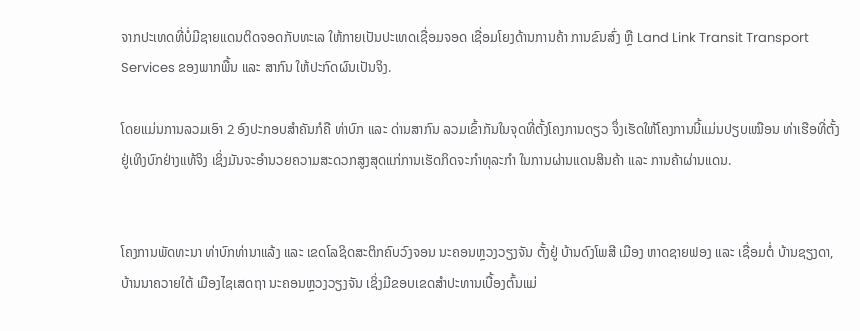ຈາກປະເທດທີ່ບໍ່ມີຊາຍແດນຕິດຈອດກັບທະເລ ໃຫ້ກາຍເປັນປະເທດເຊື່ອມຈອດ ເຊື່ອມໂຍງດ້ານການຄ້າ ການຂົນສົ່ງ ຫຼື Land Link Transit Transport Services ຂອງພາກພື້ນ ແລະ ສາກົນ ໃຫ້ປະກົດຜົນເປັນຈິງ.

ໂດຍແມ່ນການລວມເອົາ 2 ອົງປະກອບສໍາຄັນກໍຄື ທ່າບົກ ແລະ ດ່ານສາກົນ ລວມເຂົ້າກັນໃນຈຸດທີ່ຕັ້ງໂຄງການດຽວ ຈຶ່ງເຮັດໃຫ້ໂຄງການນີ້ແມ່ນປຽບເໝືອນ ທ່າເຮືອທີ່ຕັ້ງຢູ່ເທິງບົກຢ່າງແທ້ຈິງ ເຊິ່ງມັນຈະອໍານວຍຄວາມສະດວກສູງສຸດແກ່ການເຮັດກິດຈະກໍາທຸລະກໍາ ໃນການຜ່ານແດນສິນຄ້າ ແລະ ການຄ້າຜ່ານແດນ.


ໂຄງການພັດທະນາ ທ່າບົກທ່ານາແລ້ງ ແລະ ເຂດໂລຊິດສະຕິກຄົບວົງຈອນ ນະຄອນຫຼວງວຽງຈັນ ຕັ້ງຢູ່ ບ້ານດົງໂພສີ ເມືອງ ຫາດຊາຍຟອງ ແລະ ເຊື່ອມຕໍ່ ບ້ານຊຽງດາ, ບ້ານນາຄວາຍໃຕ້ ເມືອງໄຊເສດຖາ ນະຄອນຫຼວງວຽງຈັນ ເຊິ່ງມີຂອບເຂດສໍາປະທານເບື້ອງຕົ້ນແມ່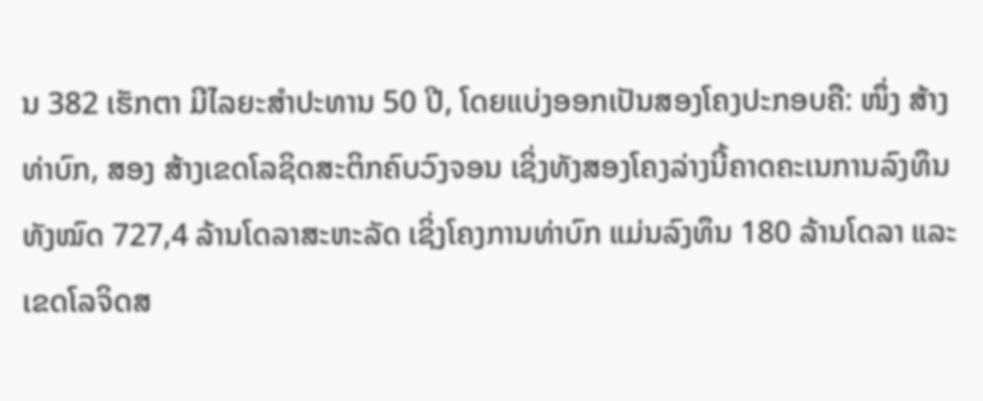ນ 382 ເຮັກຕາ ມີໄລຍະສໍາປະທານ 50 ປີ, ໂດຍແບ່ງອອກເປັນສອງໂຄງປະກອບຄື: ໜຶ່ງ ສ້າງທ່າບົກ, ສອງ ສ້າງເຂດໂລຊິດສະຕິກຄົບວົງຈອນ ເຊິ່ງທັງສອງໂຄງລ່າງນີ້ຄາດຄະເນການລົງທຶນທັງໝົດ 727,4 ລ້ານໂດລາສະຫະລັດ ເຊິ່ງໂຄງການທ່າບົກ ແມ່ນລົງທຶນ 180 ລ້ານໂດລາ ແລະ ເຂດໂລຈິດສ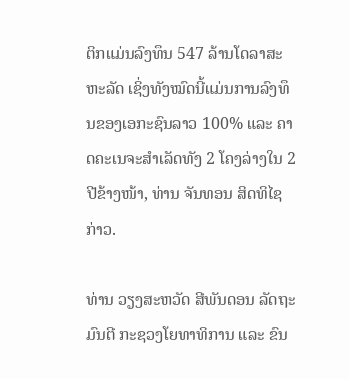ຕິກແມ່ນລົງທຶນ 547 ລ້ານໂດລາສະຫະລັດ ເຊິ່ງທັງໝົດນີ້ແມ່ນການລົງທຶນຂອງເອກະຊົນລາວ 100% ແລະ ຄາດຄະເນຈະສຳເລັດທັງ 2 ໂຄງລ່າງໃນ 2 ປີຂ້າງໜ້າ, ທ່ານ ຈັນທອນ ສິດທິໄຊ ກ່າວ.

ທ່ານ ວຽງສະຫວັດ ສີພັນດອນ ລັດຖະມົນຕີ ກະຊວງໂຍທາທິການ ແລະ ຂົນ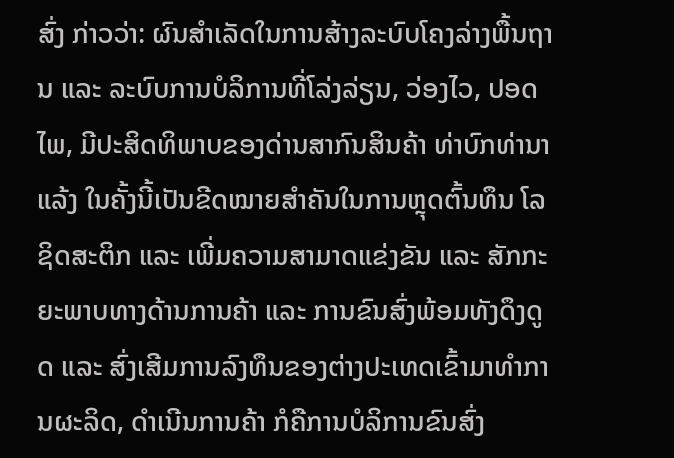ສົ່ງ ກ່າວວ່າ: ຜົນສຳເລັດໃນການສ້າງລະບົບໂຄງລ່າງພື້ນຖານ ແລະ ລະບົບການບໍລິການທີ່ໂລ່ງລ່ຽນ, ວ່ອງໄວ, ປອດໄພ, ມີປະສິດທິພາບຂອງດ່ານສາກົນສິນຄ້າ ທ່າບົກທ່ານາແລ້ງ ໃນຄັ້ງນີ້ເປັນຂີດໝາຍສຳຄັນໃນການຫຼຸດຕົ້ນທຶນ ໂລຊິດສະຕິກ ແລະ ເພີ່ມຄວາມສາມາດແຂ່ງຂັນ ແລະ ສັກກະຍະພາບທາງດ້ານການຄ້າ ແລະ ການຂົນສົ່ງພ້ອມທັງດຶງດູດ ແລະ ສົ່ງເສີມການລົງທຶນຂອງຕ່າງປະເທດເຂົ້າມາທໍາການຜະລິດ, ດຳເນີນການຄ້າ ກໍຄືການບໍລິການຂົນສົ່ງ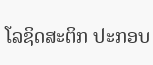ໂລຊິດສະຕິກ ປະກອບ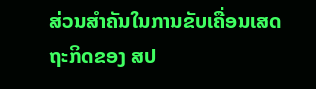ສ່ວນສຳຄັນໃນການຂັບເຄື່ອນເສດຖະກິດຂອງ ສປ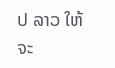ປ ລາວ ໃຫ້ຈະ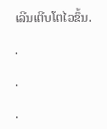ເລີນເຕີບໂຕໄວຂຶ້ນ.

.

.

.